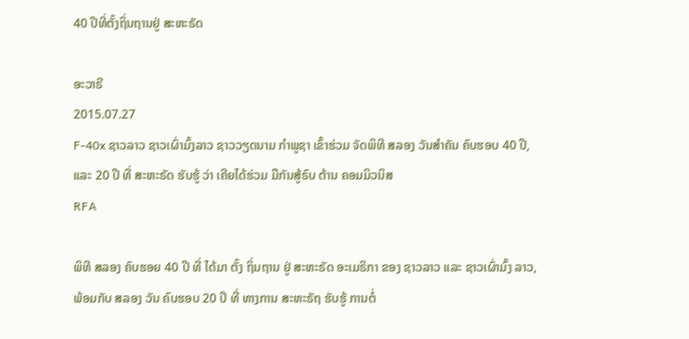40 ປີທີ່ຕັ້ງຖິ່ນຖານຢູ່ ສະຫະຣັດ

ອະວາຣີ
2015.07.27
F-40x ຊາວລາວ ຊາວເຜົ່າມົ້ງລາວ ຊາວວຽດນາມ ກຳພູຊາ ເຂົ້າຮ່ວມ ຈັດພິທີ ສລອງ ວັນສໍາຄັນ ຄົບຮອບ 40 ປີ, ແລະ 20 ປີ ທີ່ ສະຫະຣັດ ຮັບຮູ້ ວ່າ ເຄີຍໄດ້ຮ່ວມ ມືກັນສູ້ຣົບ ຕ້ານ ຄອມມິວນິສ
RFA

ພິທີ ສລອງ ຄົບຮອຍ 40 ປີ ທີ່ ໄດ້ມາ ຕັ້ງ ຖິ່ນຖານ ຢູ່ ສະຫະຣັດ ອະເມຣິກາ ຂອງ ຊາວລາວ ແລະ ຊາວເຜົ່າມົ້ງ ລາວ, ພ້ອມກັບ ສລອງ ວັນ ຄົບຮອບ 20 ປີ ທີ່ ທາງການ ສະຫະຣັຖ ຮັບຮູ້ ການຕໍ່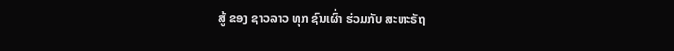ສູ້ ຂອງ ຊາວລາວ ທຸກ ຊົນເຜົ່າ ຮ່ວມກັບ ສະຫະຣັຖ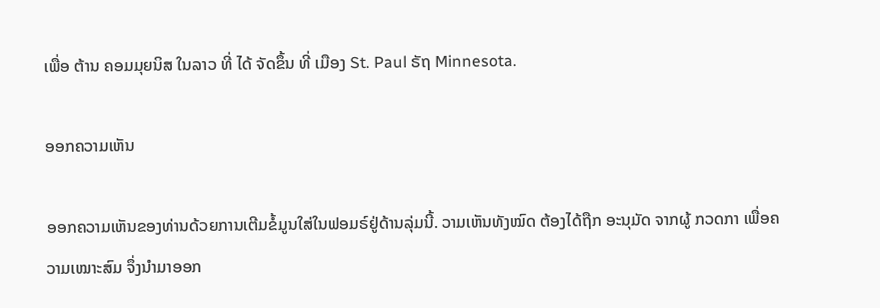ເພື່ອ ຕ້ານ ຄອມມຸຍນິສ ໃນລາວ ທີ່ ໄດ້ ຈັດຂຶ້ນ ທີ່ ເມືອງ St. Paul ຣັຖ Minnesota.

ອອກຄວາມເຫັນ

ອອກຄວາມເຫັນຂອງທ່ານດ້ວຍການເຕີມຂໍ້ມູນໃສ່ໃນຟອມຣ໌ຢູ່ດ້ານລຸ່ມນີ້. ວາມເຫັນທັງໝົດ ຕ້ອງໄດ້ຖືກ ອະນຸມັດ ຈາກຜູ້ ກວດກາ ເພື່ອຄວາມເໝາະສົມ ຈຶ່ງນໍາມາອອກ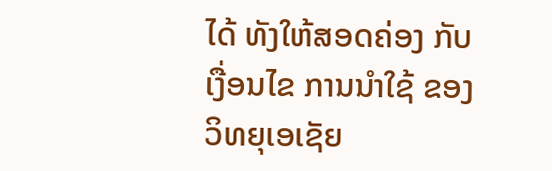ໄດ້ ທັງໃຫ້ສອດຄ່ອງ ກັບ ເງື່ອນໄຂ ການນຳໃຊ້ ຂອງ ວິທຍຸເອເຊັຍ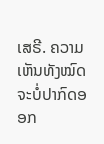ເສຣີ. ຄວາມເຫັນທັງໝົດ ຈະບໍ່ປາກົດອອກ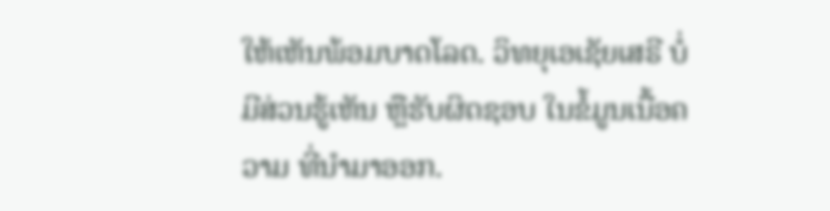ໃຫ້ເຫັນພ້ອມບາດໂລດ. ວິທຍຸເອເຊັຍເສຣີ ບໍ່ມີສ່ວນຮູ້ເຫັນ ຫຼືຮັບຜິດຊອບ ໃນຂໍ້ມູນເນື້ອຄວາມ ທີ່ນໍາມາອອກ.